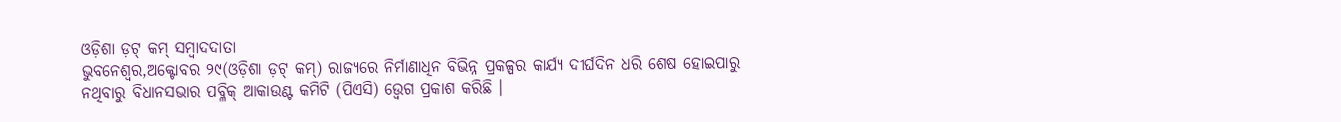ଓଡ଼ିଶା ଡ଼ଟ୍ କମ୍ ସମ୍ବାଦଦାତା
ଭୁବନେଶ୍ୱର,ଅକ୍ଟୋବର ୨୯(ଓଡ଼ିଶା ଡ଼ଟ୍ କମ୍) ରାଜ୍ୟରେ ନିର୍ମାଣାଧିନ ବିଭିନ୍ନ ପ୍ରକଳ୍ପର କାର୍ଯ୍ୟ ଦୀର୍ଘଦିନ ଧରି ଶେଷ ହୋଇପାରୁ ନଥିବାରୁ ବିଧାନସଭାର ପବ୍ଳିକ୍ ଆକାଉଣ୍ଟ କମିଟି (ପିଏସି) ଉ୍ବେଗ ପ୍ରକାଶ କରିଛି ।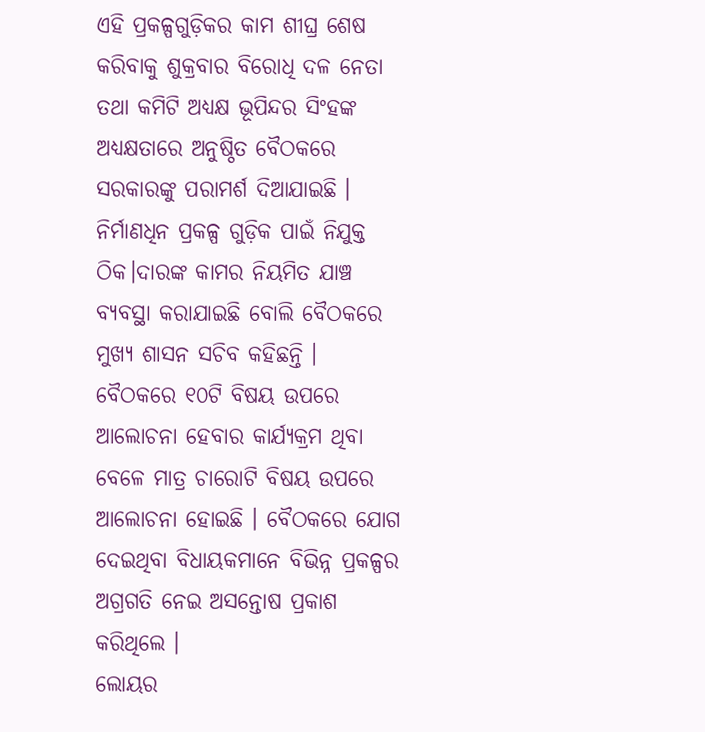ଏହି ପ୍ରକଳ୍ପଗୁଡ଼ିକର କାମ ଶୀଘ୍ର ଶେଷ କରିବାକୁ ଶୁକ୍ରବାର ବିରୋଧି ଦଳ ନେତା ତଥା କମିଟି ଅଧ୍ୟକ୍ଷ ଭୂପିନ୍ଦର ସିଂହଙ୍କ ଅଧ୍ୟକ୍ଷତାରେ ଅନୁଷ୍ଠିତ ବୈଠକରେ ସରକାରଙ୍କୁ ପରାମର୍ଶ ଦିଆଯାଇଛି ।
ନିର୍ମାଣଧିନ ପ୍ରକଳ୍ପ ଗୁଡ଼ିକ ପାଇଁ ନିଯୁକ୍ତ ଠିକ।ଦାରଙ୍କ କାମର ନିୟମିତ ଯାଞ୍ଚ ବ୍ୟବସ୍ଥା କରାଯାଇଛି ବୋଲି ବୈଠକରେ ମୁଖ୍ୟ ଶାସନ ସଚିବ କହିଛନ୍ତି ।
ବୈଠକରେ ୧୦ଟି ବିଷୟ ଉପରେ ଆଲୋଚନା ହେବାର କାର୍ଯ୍ୟକ୍ରମ ଥିବା ବେଳେ ମାତ୍ର ଚାରୋଟି ବିଷୟ ଉପରେ ଆଲୋଚନା ହୋଇଛି । ବୈଠକରେ ଯୋଗ ଦେଇଥିବା ବିଧାୟକମାନେ ବିଭିନ୍ନ ପ୍ରକଳ୍ପର ଅଗ୍ରଗତି ନେଇ ଅସନ୍ତୋଷ ପ୍ରକାଶ କରିଥିଲେ ।
ଲୋୟର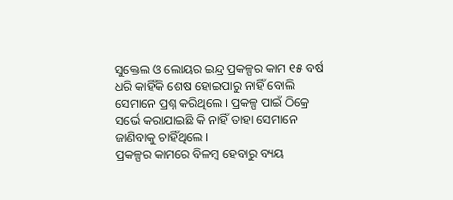ସୁକ୍ତେଲ ଓ ଲୋୟର ଇନ୍ଦ୍ର ପ୍ରକଳ୍ପର କାମ ୧୫ ବର୍ଷ ଧରି କାହିଁକି ଶେଷ ହୋଇପାରୁ ନାହିଁ ବୋଲି ସେମାନେ ପ୍ରଶ୍ନ କରିଥିଲେ । ପ୍ରକଳ୍ପ ପାଇଁ ଠିକ୍ରେ ସର୍ଭେ କରାଯାଇଛି କି ନାହିଁ ତାହା ସେମାନେ ଜାଣିବାକୁ ଚାହିଁଥିଲେ ।
ପ୍ରକଳ୍ପର କାମରେ ବିଳମ୍ବ ହେବାରୁ ବ୍ୟୟ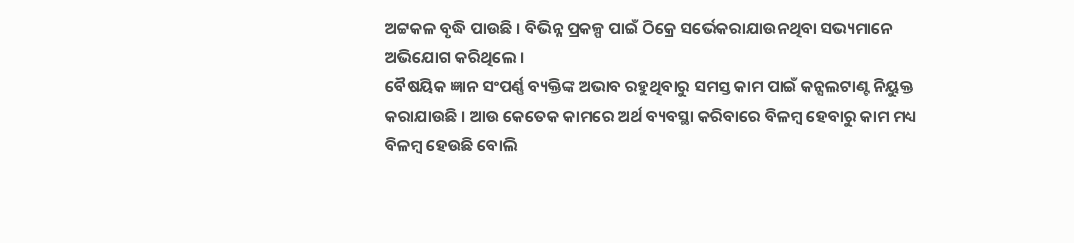ଅଟ୍ଟକଳ ବୃଦ୍ଧି ପାଉଛି । ବିଭିନ୍ନ ପ୍ରକଳ୍ପ ପାଇଁ ଠିକ୍ରେ ସର୍ଭେକରାଯାଉନଥିବା ସଭ୍ୟମାନେ ଅଭିଯୋଗ କରିଥିଲେ ।
ବୈଷୟିକ ଜ୍ଞାନ ସଂପର୍ଣ୍ଣ ବ୍ୟକ୍ତିଙ୍କ ଅଭାବ ରହୁଥିବାରୁ ସମସ୍ତ କାମ ପାଇଁ କନ୍ସଲଟାଣ୍ଟ ନିୟୁକ୍ତ କରାଯାଉଛି । ଆଉ କେତେକ କାମରେ ଅର୍ଥ ବ୍ୟବସ୍ଥା କରିବାରେ ବିଳମ୍ବ ହେବାରୁ କାମ ମଧ୍ୟ ବିଳମ୍ବ ହେଉଛି ବୋଲି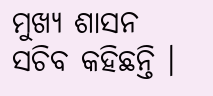ମୁଖ୍ୟ ଶାସନ ସଚିବ କହିଛନ୍ତି ।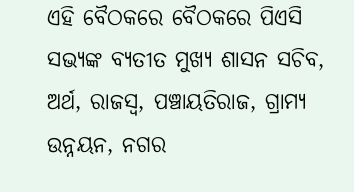ଏହି ବୈଠକରେ ବୈଠକରେ ପିଏସି ସଭ୍ୟଙ୍କ ବ୍ୟତୀତ ମୁଖ୍ୟ ଶାସନ ସଚିବ, ଅର୍ଥ, ରାଜସ୍ୱ, ପଞ୍ଚାୟତିରାଜ, ଗ୍ରାମ୍ୟ ଉନ୍ନୟନ, ନଗର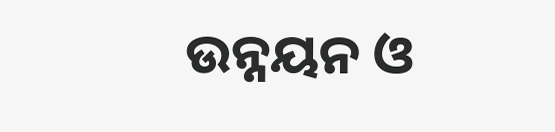ଉନ୍ନୟନ ଓ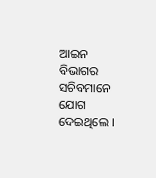ଆଇନ ବିଭାଗର ସଚିବମାନେ ଯୋଗ ଦେଇଥିଲେ ।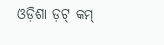ଓଡ଼ିଶା ଡ଼ଟ୍ କମ୍